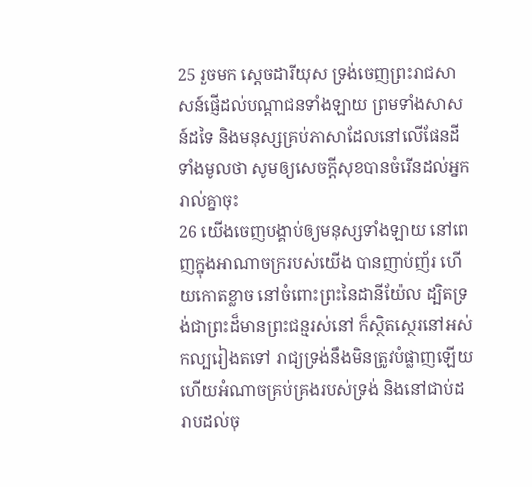25 រួចមក ស្តេចដារីយុស ទ្រង់ចេញព្រះរាជសាសន៍ផ្ញើដល់បណ្តាជនទាំងឡាយ ព្រមទាំងសាសន៍ដទៃ និងមនុស្សគ្រប់ភាសាដែលនៅលើផែនដីទាំងមូលថា សូមឲ្យសេចក្ដីសុខបានចំរើនដល់អ្នករាល់គ្នាចុះ
26 យើងចេញបង្គាប់ឲ្យមនុស្សទាំងឡាយ នៅពេញក្នុងអាណាចក្ររបស់យើង បានញាប់ញ័រ ហើយកោតខ្លាច នៅចំពោះព្រះនៃដានីយ៉ែល ដ្បិតទ្រង់ជាព្រះដ៏មានព្រះជន្មរស់នៅ ក៏ស្ថិតស្ថេរនៅអស់កល្បរៀងតទៅ រាជ្យទ្រង់នឹងមិនត្រូវបំផ្លាញឡើយ ហើយអំណាចគ្រប់គ្រងរបស់ទ្រង់ និងនៅជាប់ដរាបដល់ចុ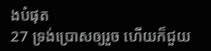ងបំផុត
27 ទ្រង់ប្រោសឲ្យរួច ហើយក៏ជួយ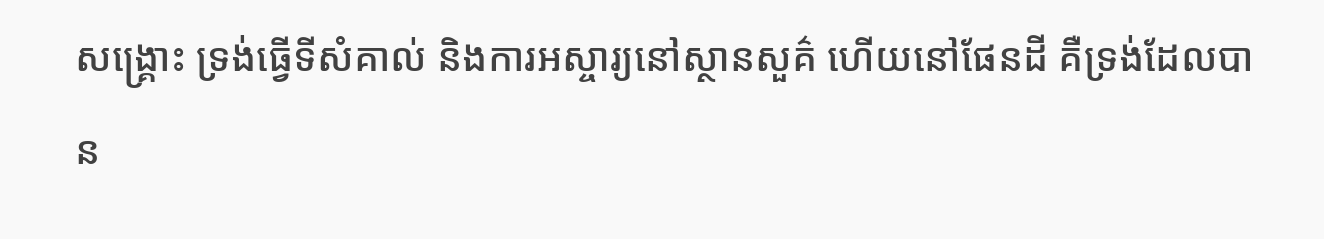សង្គ្រោះ ទ្រង់ធ្វើទីសំគាល់ និងការអស្ចារ្យនៅស្ថានសួគ៌ ហើយនៅផែនដី គឺទ្រង់ដែលបាន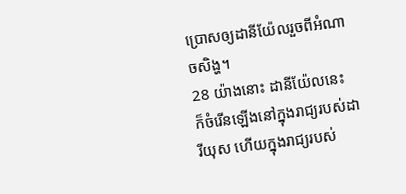ប្រោសឲ្យដានីយ៉ែលរួចពីអំណាចសិង្ហ។
28 យ៉ាងនោះ ដានីយ៉ែលនេះ ក៏ចំរើនឡើងនៅក្នុងរាជ្យរបស់ដារីយុស ហើយក្នុងរាជ្យរបស់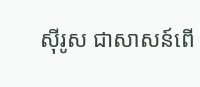ស៊ីរូស ជាសាសន៍ពើ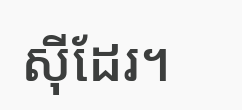ស៊ីដែរ។